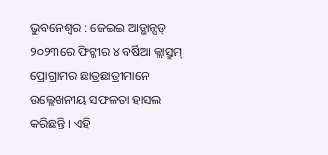ଭୁବନେଶ୍ୱର : ଜେଇଇ ଆଡ୍ଭାନ୍ସଡ୍ ୨୦୨୩ରେ ଫିଟ୍ଜୀର ୪ ବର୍ଷିଆ କ୍ଲାସ୍ରୁମ୍ ପ୍ରୋଗ୍ରାମର ଛାତ୍ରଛାତ୍ରୀମାନେ ଉଲ୍ଲେଖନୀୟ ସଫଳତା ହାସଲ କରିଛନ୍ତି । ଏହି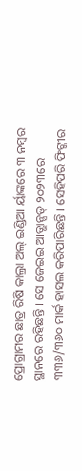ପ୍ରୋଗ୍ରାମର ଛାତ୍ର ରିଷି କାଲ୍ରା ଅଲ୍ ଇଣ୍ଡିଆ ର୍ୟାଙ୍କରେ ୩ ନମ୍ବର ସ୍ଥାନରେ ରହିଛନ୍ତି । ସେ ଜେଇଇ ଆଡ୍ଭାନ୍ସଡ୍ ୨୦୨୩ରେ ୩୩୬/୩୬୦ ମାର୍କ ହାସଲ କରିପାରିଛନ୍ତି । ସେହିପରି ଫିଟ୍ଜୀର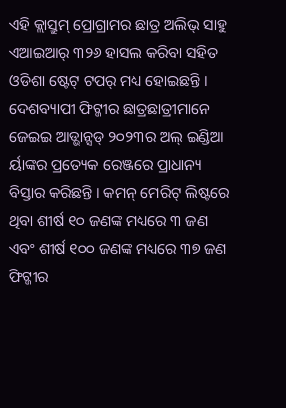ଏହି କ୍ଲାସ୍ରୁମ୍ ପ୍ରୋଗ୍ରାମର ଛାତ୍ର ଅଲିଭ୍ ସାହୁ ଏଆଇଆର୍ ୩୨୬ ହାସଲ କରିବା ସହିତ ଓଡିଶା ଷ୍ଟେଟ୍ ଟପର୍ ମଧ୍ୟ ହୋଇଛନ୍ତି । ଦେଶବ୍ୟାପୀ ଫିଟ୍ଜୀର ଛାତ୍ରଛାତ୍ରୀମାନେ ଜେଇଇ ଆଡ୍ଭାନ୍ସଡ୍ ୨୦୨୩ର ଅଲ୍ ଇଣ୍ଡିଆ ର୍ୟାଙ୍କର ପ୍ରତ୍ୟେକ ରେଞ୍ଜରେ ପ୍ରାଧାନ୍ୟ ବିସ୍ତାର କରିଛନ୍ତି । କମନ୍ ମେରିଟ୍ ଲିଷ୍ଟରେ ଥିବା ଶୀର୍ଷ ୧୦ ଜଣଙ୍କ ମଧ୍ୟରେ ୩ ଜଣ ଏବଂ ଶୀର୍ଷ ୧୦୦ ଜଣଙ୍କ ମଧ୍ୟରେ ୩୭ ଜଣ ଫିଟ୍ଜୀର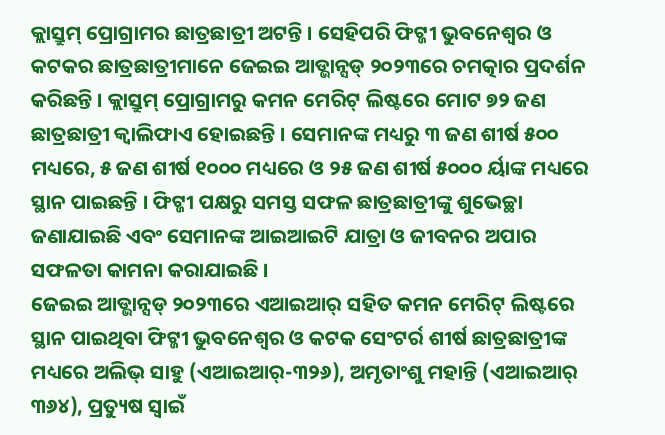କ୍ଲାସ୍ରୁମ୍ ପ୍ରୋଗ୍ରାମର ଛାତ୍ରଛାତ୍ରୀ ଅଟନ୍ତି । ସେହିପରି ଫିଟ୍ଜୀ ଭୁବନେଶ୍ୱର ଓ କଟକର ଛାତ୍ରଛାତ୍ରୀମାନେ ଜେଇଇ ଆଡ୍ଭାନ୍ସଡ୍ ୨୦୨୩ରେ ଚମତ୍କାର ପ୍ରଦର୍ଶନ କରିଛନ୍ତି । କ୍ଲାସ୍ରୁମ୍ ପ୍ରୋଗ୍ରାମରୁ କମନ ମେରିଟ୍ ଲିଷ୍ଟରେ ମୋଟ ୭୨ ଜଣ ଛାତ୍ରଛାତ୍ରୀ କ୍ୱାଲିଫାଏ ହୋଇଛନ୍ତି । ସେମାନଙ୍କ ମଧ୍ୟରୁ ୩ ଜଣ ଶୀର୍ଷ ୫୦୦ ମଧ୍ୟରେ, ୫ ଜଣ ଶୀର୍ଷ ୧୦୦୦ ମଧ୍ୟରେ ଓ ୨୫ ଜଣ ଶୀର୍ଷ ୫୦୦୦ ର୍ୟାଙ୍କ ମଧ୍ୟରେ ସ୍ଥାନ ପାଇଛନ୍ତି । ଫିଟ୍ଜୀ ପକ୍ଷରୁ ସମସ୍ତ ସଫଳ ଛାତ୍ରଛାତ୍ରୀଙ୍କୁ ଶୁଭେଚ୍ଛା ଜଣାଯାଇଛି ଏବଂ ସେମାନଙ୍କ ଆଇଆଇଟି ଯାତ୍ରା ଓ ଜୀବନର ଅପାର ସଫଳତା କାମନା କରାଯାଇଛି ।
ଜେଇଇ ଆଡ୍ଭାନ୍ସଡ୍ ୨୦୨୩ରେ ଏଆଇଆର୍ ସହିତ କମନ ମେରିଟ୍ ଲିଷ୍ଟରେ ସ୍ଥାନ ପାଇଥିବା ଫିଟ୍ଜୀ ଭୁବନେଶ୍ୱର ଓ କଟକ ସେଂଟର୍ର ଶୀର୍ଷ ଛାତ୍ରଛାତ୍ରୀଙ୍କ ମଧ୍ୟରେ ଅଲିଭ୍ ସାହୁ (ଏଆଇଆର୍-୩୨୬), ଅମୃତାଂଶୁ ମହାନ୍ତି (ଏଆଇଆର୍ ୩୬୪), ପ୍ରତ୍ୟୁଷ ସ୍ୱାଇଁ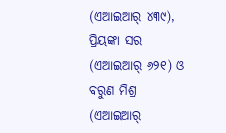(ଏଆଇଆର୍ ୪୩୯), ପ୍ରିୟଙ୍କା ସର (ଏଆଇଆର୍ ୬୨୧) ଓ ବରୁଣ ମିଶ୍ର (ଏଆଇଆର୍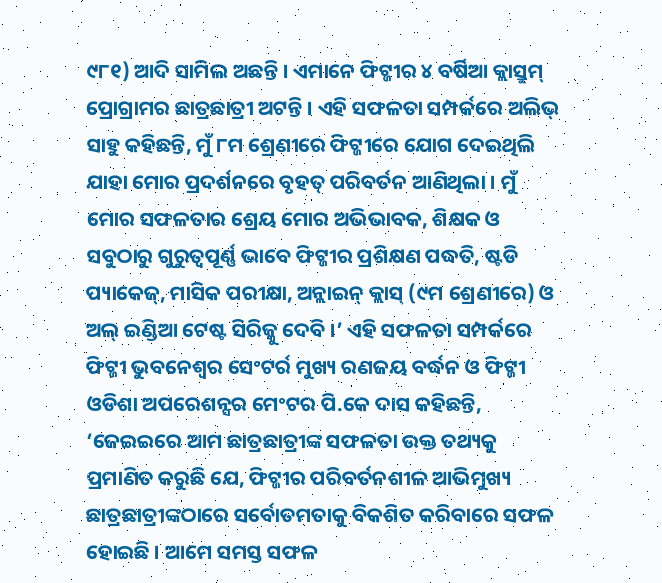୯୮୧) ଆଦି ସାମିଲ ଅଛନ୍ତି । ଏମାନେ ଫିଟ୍ଜୀର ୪ ବର୍ଷିଆ କ୍ଲାସ୍ରୁମ୍ ପ୍ରୋଗ୍ରାମର ଛାତ୍ରଛାତ୍ରୀ ଅଟନ୍ତି । ଏହି ସଫଳତା ସମ୍ପର୍କରେ ଅଲିଭ୍ ସାହୁ କହିଛନ୍ତି, ମୁଁ ୮ମ ଶ୍ରେଣୀରେ ଫିଟ୍ଜୀରେ ଯୋଗ ଦେଇଥିଲି ଯାହା ମୋର ପ୍ରଦର୍ଶନରେ ବୃହତ୍ ପରିବର୍ତନ ଆଣିଥିଲା । ମୁଁ ମୋର ସଫଳତାର ଶ୍ରେୟ ମୋର ଅଭିଭାବକ, ଶିକ୍ଷକ ଓ ସବୁଠାରୁ ଗୁରୁତ୍ୱପୂର୍ଣ୍ଣ ଭାବେ ଫିଟ୍ଜୀର ପ୍ରଶିକ୍ଷଣ ପଦ୍ଧତି, ଷ୍ଟଡି ପ୍ୟାକେଜ୍, ମାସିକ ପରୀକ୍ଷା, ଅନ୍ଲାଇନ୍ କ୍ଲାସ୍ (୯ମ ଶ୍ରେଣୀରେ) ଓ ଅଲ୍ ଇଣ୍ଡିଆ ଟେଷ୍ଟ ସିରିଜ୍କୁ ଦେବି ।’ ଏହି ସଫଳତା ସମ୍ପର୍କରେ ଫିଟ୍ଜୀ ଭୁବନେଶ୍ୱର ସେଂଟର୍ର ମୁଖ୍ୟ ରଣଜୟ ବର୍ଦ୍ଧନ ଓ ଫିଟ୍ଜୀ ଓଡିଶା ଅପରେଶନ୍ସର ମେଂଟର ପି.କେ ଦାସ କହିଛନ୍ତି, ‘ଜେଇଇରେ ଆମ ଛାତ୍ରଛାତ୍ରୀଙ୍କ ସଫଳତା ଉକ୍ତ ତଥ୍ୟକୁ ପ୍ରମାଣିତ କରୁଛି ଯେ, ଫିଟ୍ଜୀର ପରିବର୍ତନଶୀଳ ଆଭିମୁଖ୍ୟ ଛାତ୍ରଛାତ୍ରୀଙ୍କଠାରେ ସର୍ବୋତମତାକୁ ବିକଶିତ କରିବାରେ ସଫଳ ହୋଇଛି । ଆମେ ସମସ୍ତ ସଫଳ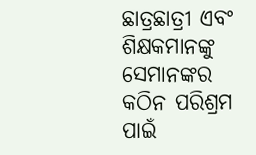ଛାତ୍ରଛାତ୍ରୀ ଏବଂ ଶିକ୍ଷକମାନଙ୍କୁ ସେମାନଙ୍କର କଠିନ ପରିଶ୍ରମ ପାଇଁ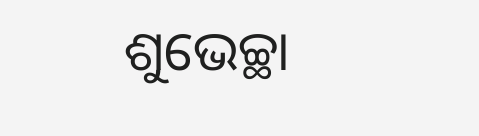ଶୁଭେଚ୍ଛା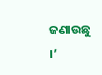ଜଣାଉଛୁ ।’